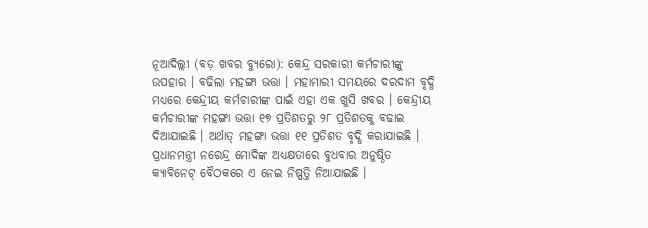ନୂଆଦିଲ୍ଲୀ (ବଡ଼ ଖବର ବ୍ୟୁରୋ): କେନ୍ଦ୍ର ସରକାରୀ କର୍ମଚାରୀଙ୍କୁ ଉପହାର । ବଢିଲା ମହଙ୍ଗା ଭତ୍ତା । ମହାମାରୀ ସମୟରେ ଦରଦାମ ବୃଦ୍ଧି ମଧ୍ୟରେ କେନ୍ଦ୍ରୀୟ କର୍ମଚାରୀଙ୍କ ପାଇଁ ଏହା ଏକ ଖୁସି ଖବର । କେନ୍ଦ୍ରୀୟ କର୍ମଚାରୀଙ୍କ ମହଙ୍ଗା ଭତ୍ତା ୧୭ ପ୍ରତିଶତରୁ ୨୮ ପ୍ରତିଶତକୁ ବଢାଇ ଦିଆଯାଇଛି । ଅର୍ଥାତ୍ ମହଙ୍ଗା ଭତ୍ତା ୧୧ ପ୍ରତିଶତ ବୃଦ୍ଧି କରାଯାଇଛି ।
ପ୍ରଧାନମନ୍ତ୍ରୀ ନରେନ୍ଦ୍ର ମୋଦିଙ୍କ ଅଧ୍ୟକ୍ଷତାରେ ବୁଧବାର ଅନୁଷ୍ଠିତ କ୍ୟାବିନେଟ୍ ବୈଠକରେ ଏ ନେଇ ନିଷ୍ପତ୍ତି ନିଆଯାଇଛି ।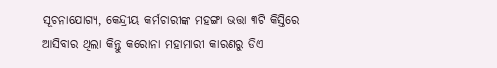ସୂଚନାଯୋଗ୍ୟ, କେନ୍ଦ୍ରୀୟ କର୍ମଚାରୀଙ୍କ ମହଙ୍ଗା ଭତ୍ତା ୩ଟି କିସ୍ତିରେ ଆସିବାର ଥିଲା କିନ୍ତୁ କରୋନା ମହାମାରୀ କାରଣରୁ ଡିଏ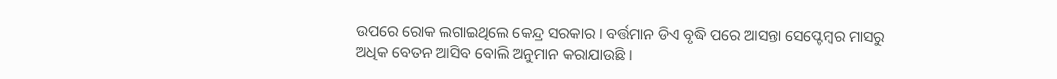ଉପରେ ରୋକ ଲଗାଇଥିଲେ କେନ୍ଦ୍ର ସରକାର । ବର୍ତ୍ତମାନ ଡିଏ ବୃଦ୍ଧି ପରେ ଆସନ୍ତା ସେପ୍ଟେମ୍ବର ମାସରୁ ଅଧିକ ବେତନ ଆସିବ ବୋଲି ଅନୁମାନ କରାଯାଉଛି ।